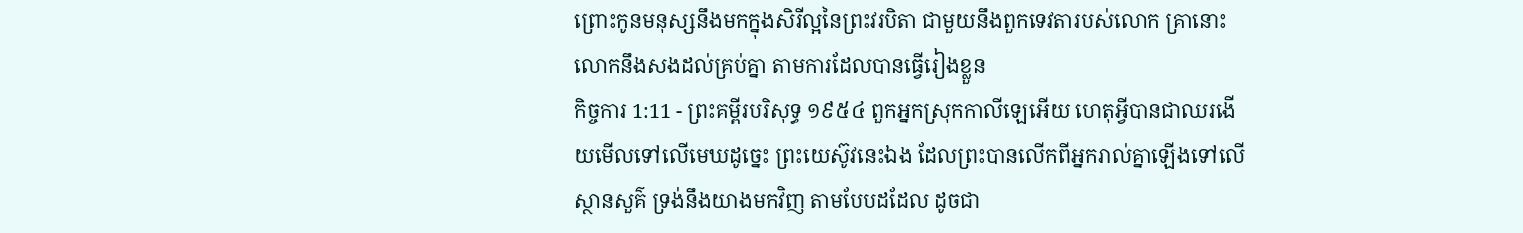ព្រោះកូនមនុស្សនឹងមកក្នុងសិរីល្អនៃព្រះវរបិតា ជាមួយនឹងពួកទេវតារបស់លោក គ្រានោះលោកនឹងសងដល់គ្រប់គ្នា តាមការដែលបានធ្វើរៀងខ្លួន
កិច្ចការ 1:11 - ព្រះគម្ពីរបរិសុទ្ធ ១៩៥៤ ពួកអ្នកស្រុកកាលីឡេអើយ ហេតុអ្វីបានជាឈរងើយមើលទៅលើមេឃដូច្នេះ ព្រះយេស៊ូវនេះឯង ដែលព្រះបានលើកពីអ្នករាល់គ្នាឡើងទៅលើស្ថានសួគ៌ ទ្រង់នឹងយាងមកវិញ តាមបែបដដែល ដូចជា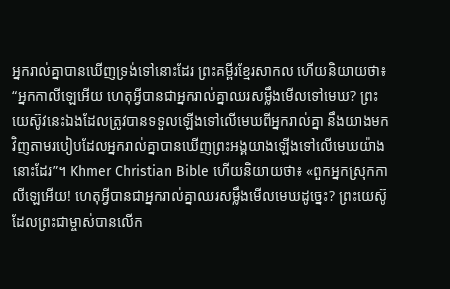អ្នករាល់គ្នាបានឃើញទ្រង់ទៅនោះដែរ ព្រះគម្ពីរខ្មែរសាកល ហើយនិយាយថា៖ “អ្នកកាលីឡេអើយ ហេតុអ្វីបានជាអ្នករាល់គ្នាឈរសម្លឹងមើលទៅមេឃ? ព្រះយេស៊ូវនេះឯងដែលត្រូវបានទទួលឡើងទៅលើមេឃពីអ្នករាល់គ្នា នឹងយាងមកវិញតាមរបៀបដែលអ្នករាល់គ្នាបានឃើញព្រះអង្គយាងឡើងទៅលើមេឃយ៉ាងនោះដែរ”។ Khmer Christian Bible ហើយនិយាយថា៖ «ពួកអ្នកស្រុកកាលីឡេអើយ! ហេតុអ្វីបានជាអ្នករាល់គ្នាឈរសម្លឹងមើលមេឃដូច្នេះ? ព្រះយេស៊ូដែលព្រះជាម្ចាស់បានលើក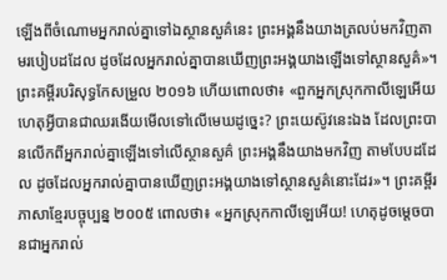ឡើងពីចំណោមអ្នករាល់គ្នាទៅឯស្ថានសួគ៌នេះ ព្រះអង្គនឹងយាងត្រលប់មកវិញតាមរបៀបដដែល ដូចដែលអ្នករាល់គ្នាបានឃើញព្រះអង្គយាងឡើងទៅស្ថានសួគ៌»។ ព្រះគម្ពីរបរិសុទ្ធកែសម្រួល ២០១៦ ហើយពោលថា៖ «ពួកអ្នកស្រុកកាលីឡេអើយ ហេតុអ្វីបានជាឈរងើយមើលទៅលើមេឃដូច្នេះ? ព្រះយេស៊ូវនេះឯង ដែលព្រះបានលើកពីអ្នករាល់គ្នាឡើងទៅលើស្ថានសួគ៌ ព្រះអង្គនឹងយាងមកវិញ តាមបែបដដែល ដូចដែលអ្នករាល់គ្នាបានឃើញព្រះអង្គយាងទៅស្ថានសួគ៌នោះដែរ»។ ព្រះគម្ពីរភាសាខ្មែរបច្ចុប្បន្ន ២០០៥ ពោលថា៖ «អ្នកស្រុកកាលីឡេអើយ! ហេតុដូចម្ដេចបានជាអ្នករាល់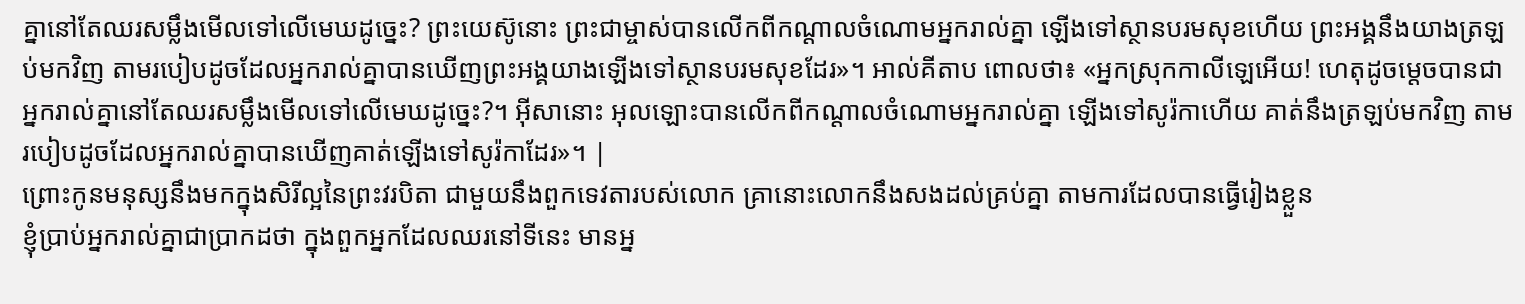គ្នានៅតែឈរសម្លឹងមើលទៅលើមេឃដូច្នេះ? ព្រះយេស៊ូនោះ ព្រះជាម្ចាស់បានលើកពីកណ្ដាលចំណោមអ្នករាល់គ្នា ឡើងទៅស្ថានបរមសុខហើយ ព្រះអង្គនឹងយាងត្រឡប់មកវិញ តាមរបៀបដូចដែលអ្នករាល់គ្នាបានឃើញព្រះអង្គយាងឡើងទៅស្ថានបរមសុខដែរ»។ អាល់គីតាប ពោលថា៖ «អ្នកស្រុកកាលីឡេអើយ! ហេតុដូចម្ដេចបានជាអ្នករាល់គ្នានៅតែឈរសម្លឹងមើលទៅលើមេឃដូច្នេះ?។ អ៊ីសានោះ អុលឡោះបានលើកពីកណ្ដាលចំណោមអ្នករាល់គ្នា ឡើងទៅសូរ៉កាហើយ គាត់នឹងត្រឡប់មកវិញ តាមរបៀបដូចដែលអ្នករាល់គ្នាបានឃើញគាត់ឡើងទៅសូរ៉កាដែរ»។ |
ព្រោះកូនមនុស្សនឹងមកក្នុងសិរីល្អនៃព្រះវរបិតា ជាមួយនឹងពួកទេវតារបស់លោក គ្រានោះលោកនឹងសងដល់គ្រប់គ្នា តាមការដែលបានធ្វើរៀងខ្លួន
ខ្ញុំប្រាប់អ្នករាល់គ្នាជាប្រាកដថា ក្នុងពួកអ្នកដែលឈរនៅទីនេះ មានអ្ន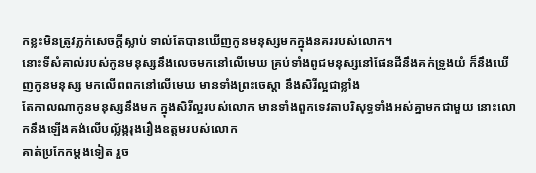កខ្លះមិនត្រូវភ្លក់សេចក្ដីស្លាប់ ទាល់តែបានឃើញកូនមនុស្សមកក្នុងនគររបស់លោក។
នោះទីសំគាល់របស់កូនមនុស្សនឹងលេចមកនៅលើមេឃ គ្រប់ទាំងពូជមនុស្សនៅផែនដីនឹងគក់ទ្រូងយំ ក៏នឹងឃើញកូនមនុស្ស មកលើពពកនៅលើមេឃ មានទាំងព្រះចេស្តា នឹងសិរីល្អជាខ្លាំង
តែកាលណាកូនមនុស្សនឹងមក ក្នុងសិរីល្អរបស់លោក មានទាំងពួកទេវតាបរិសុទ្ធទាំងអស់គ្នាមកជាមួយ នោះលោកនឹងឡើងគង់លើបល្ល័ង្ករុងរឿងឧត្តមរបស់លោក
គាត់ប្រកែកម្តងទៀត រួច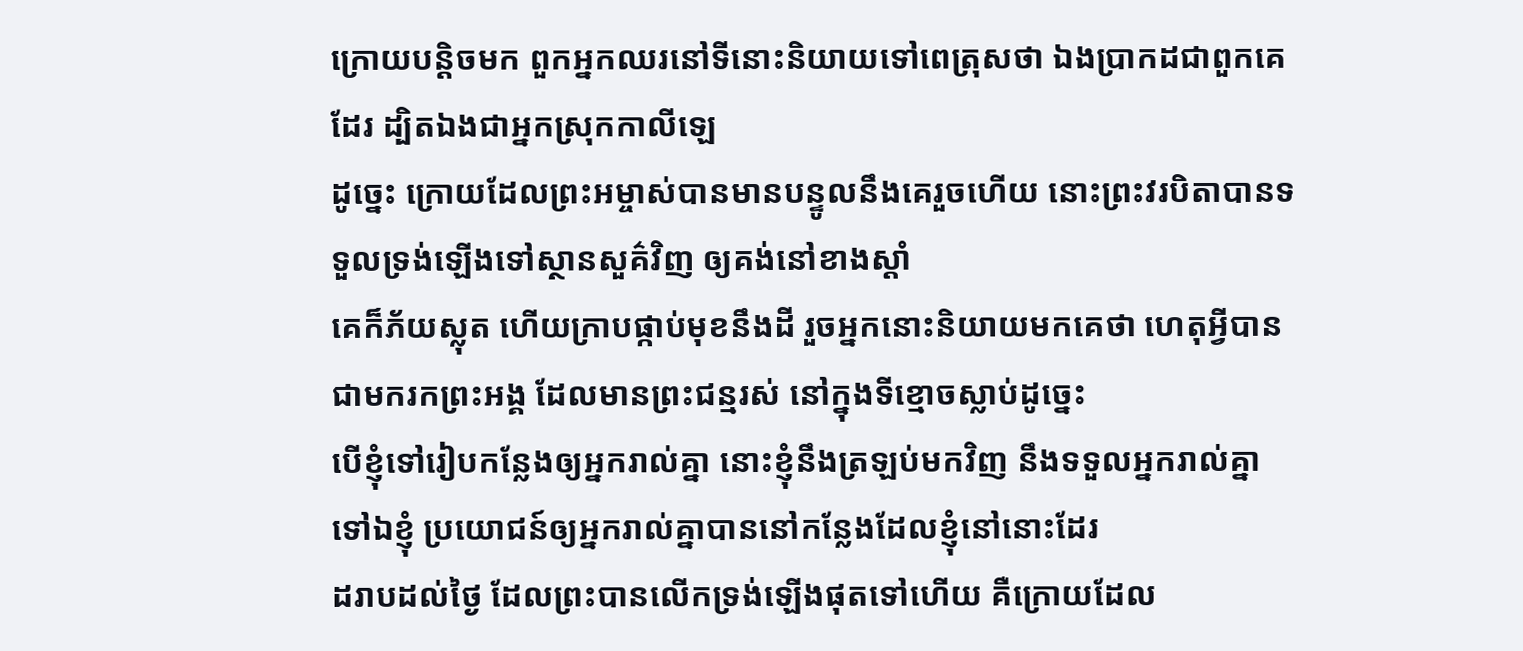ក្រោយបន្តិចមក ពួកអ្នកឈរនៅទីនោះនិយាយទៅពេត្រុសថា ឯងប្រាកដជាពួកគេដែរ ដ្បិតឯងជាអ្នកស្រុកកាលីឡេ
ដូច្នេះ ក្រោយដែលព្រះអម្ចាស់បានមានបន្ទូលនឹងគេរួចហើយ នោះព្រះវរបិតាបានទទួលទ្រង់ឡើងទៅស្ថានសួគ៌វិញ ឲ្យគង់នៅខាងស្តាំ
គេក៏ភ័យស្លុត ហើយក្រាបផ្កាប់មុខនឹងដី រួចអ្នកនោះនិយាយមកគេថា ហេតុអ្វីបានជាមករកព្រះអង្គ ដែលមានព្រះជន្មរស់ នៅក្នុងទីខ្មោចស្លាប់ដូច្នេះ
បើខ្ញុំទៅរៀបកន្លែងឲ្យអ្នករាល់គ្នា នោះខ្ញុំនឹងត្រឡប់មកវិញ នឹងទទួលអ្នករាល់គ្នាទៅឯខ្ញុំ ប្រយោជន៍ឲ្យអ្នករាល់គ្នាបាននៅកន្លែងដែលខ្ញុំនៅនោះដែរ
ដរាបដល់ថ្ងៃ ដែលព្រះបានលើកទ្រង់ឡើងផុតទៅហើយ គឺក្រោយដែល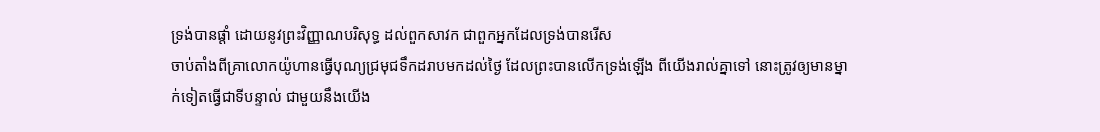ទ្រង់បានផ្តាំ ដោយនូវព្រះវិញ្ញាណបរិសុទ្ធ ដល់ពួកសាវក ជាពួកអ្នកដែលទ្រង់បានរើស
ចាប់តាំងពីគ្រាលោកយ៉ូហានធ្វើបុណ្យជ្រមុជទឹកដរាបមកដល់ថ្ងៃ ដែលព្រះបានលើកទ្រង់ឡើង ពីយើងរាល់គ្នាទៅ នោះត្រូវឲ្យមានម្នាក់ទៀតធ្វើជាទីបន្ទាល់ ជាមួយនឹងយើង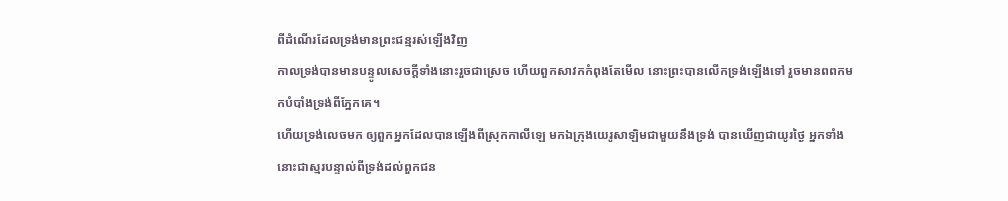ពីដំណើរដែលទ្រង់មានព្រះជន្មរស់ឡើងវិញ
កាលទ្រង់បានមានបន្ទូលសេចក្ដីទាំងនោះរួចជាស្រេច ហើយពួកសាវកកំពុងតែមើល នោះព្រះបានលើកទ្រង់ឡើងទៅ រួចមានពពកមកបំបាំងទ្រង់ពីភ្នែកគេ។
ហើយទ្រង់លេចមក ឲ្យពួកអ្នកដែលបានឡើងពីស្រុកកាលីឡេ មកឯក្រុងយេរូសាឡិមជាមួយនឹងទ្រង់ បានឃើញជាយូរថ្ងៃ អ្នកទាំងនោះជាស្មរបន្ទាល់ពីទ្រង់ដល់ពួកជន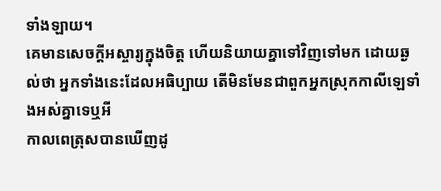ទាំងឡាយ។
គេមានសេចក្ដីអស្ចារ្យក្នុងចិត្ត ហើយនិយាយគ្នាទៅវិញទៅមក ដោយឆ្ងល់ថា អ្នកទាំងនេះដែលអធិប្បាយ តើមិនមែនជាពួកអ្នកស្រុកកាលីឡេទាំងអស់គ្នាទេឬអី
កាលពេត្រុសបានឃើញដូ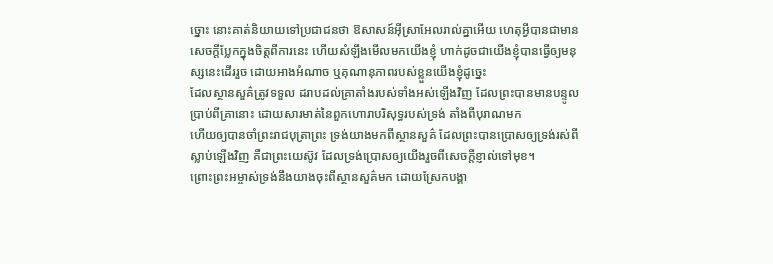ច្នោះ នោះគាត់និយាយទៅប្រជាជនថា ឱសាសន៍អ៊ីស្រាអែលរាល់គ្នាអើយ ហេតុអ្វីបានជាមានសេចក្ដីប្លែកក្នុងចិត្តពីការនេះ ហើយសំឡឹងមើលមកយើងខ្ញុំ ហាក់ដូចជាយើងខ្ញុំបានធ្វើឲ្យមនុស្សនេះដើររួច ដោយអាងអំណាច ឬគុណានុភាពរបស់ខ្លួនយើងខ្ញុំដូច្នេះ
ដែលស្ថានសួគ៌ត្រូវទទួល ដរាបដល់គ្រាតាំងរបស់ទាំងអស់ឡើងវិញ ដែលព្រះបានមានបន្ទូលប្រាប់ពីគ្រានោះ ដោយសារមាត់នៃពួកហោរាបរិសុទ្ធរបស់ទ្រង់ តាំងពីបុរាណមក
ហើយឲ្យបានចាំព្រះរាជបុត្រាព្រះ ទ្រង់យាងមកពីស្ថានសួគ៌ ដែលព្រះបានប្រោសឲ្យទ្រង់រស់ពីស្លាប់ឡើងវិញ គឺជាព្រះយេស៊ូវ ដែលទ្រង់ប្រោសឲ្យយើងរួចពីសេចក្ដីខ្ញាល់ទៅមុខ។
ព្រោះព្រះអម្ចាស់ទ្រង់នឹងយាងចុះពីស្ថានសួគ៌មក ដោយស្រែកបង្គា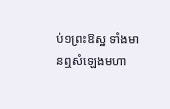ប់១ព្រះឱស្ឋ ទាំងមានឮសំឡេងមហា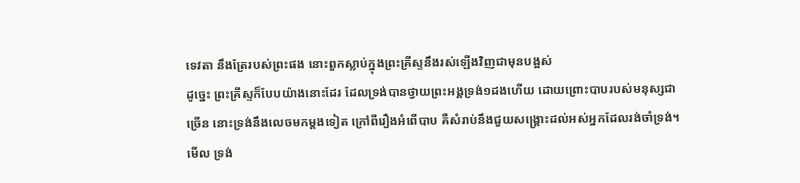ទេវតា នឹងត្រែរបស់ព្រះផង នោះពួកស្លាប់ក្នុងព្រះគ្រីស្ទនឹងរស់ឡើងវិញជាមុនបង្អស់
ដូច្នេះ ព្រះគ្រីស្ទក៏បែបយ៉ាងនោះដែរ ដែលទ្រង់បានថ្វាយព្រះអង្គទ្រង់១ដងហើយ ដោយព្រោះបាបរបស់មនុស្សជាច្រើន នោះទ្រង់នឹងលេចមកម្តងទៀត ក្រៅពីរឿងអំពើបាប គឺសំរាប់នឹងជួយសង្គ្រោះដល់អស់អ្នកដែលរង់ចាំទ្រង់។
មើល ទ្រង់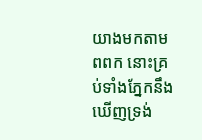យាងមកតាមពពក នោះគ្រប់ទាំងភ្នែកនឹងឃើញទ្រង់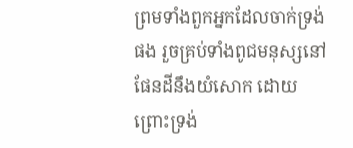ព្រមទាំងពួកអ្នកដែលចាក់ទ្រង់ផង រួចគ្រប់ទាំងពូជមនុស្សនៅផែនដីនឹងយំសោក ដោយព្រោះទ្រង់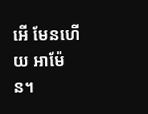អើ មែនហើយ អាម៉ែន។